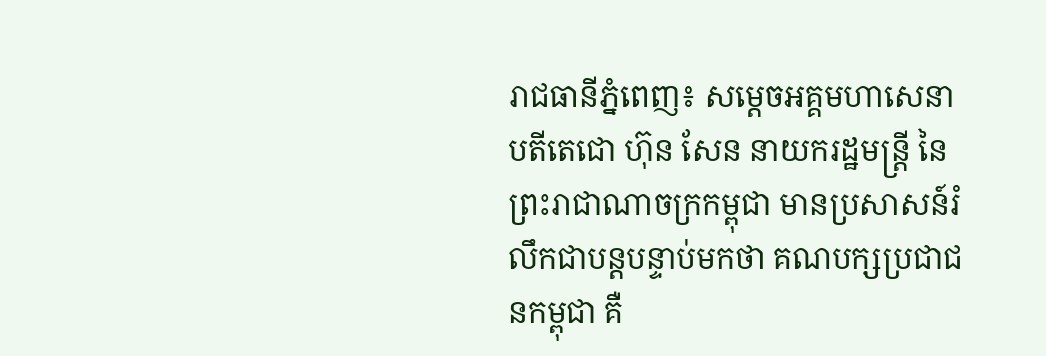រាជធានីភ្នំពេញ៖ សម្តេចអគ្គមហាសេនាបតីតេជោ ហ៊ុន សែន នាយករដ្ឋមន្ត្រី នៃព្រះរាជាណាចក្រកម្ពុជា មានប្រសាសន៍រំលឹកជាបន្តបន្ទាប់មកថា គណបក្សប្រជាជនកម្ពុជា គឺ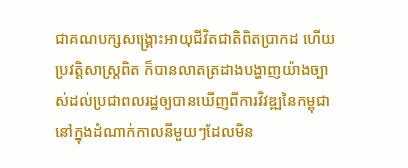ជាគណបក្សសង្គ្រោះអាយុជីវិតជាតិពិតប្រាកដ ហើយប្រវត្តិសាស្ត្រពិត ក៏បានលាតត្រដាងបង្ហាញយ៉ាងច្បាស់ដល់ប្រជាពលរដ្ឋឲ្យបានឃើញពីការវិវឌ្ឍនៃកម្ពុជា នៅក្នុងដំណាក់កាលនីមួយៗដែលមិន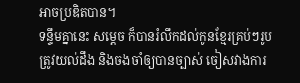អាចប្រឌិតបាន។
ទន្ទឹមគ្នានេះ សម្តេច ក៏បានរំលឹកដល់កូនខ្មែរគ្រប់ៗរូបត្រូវយល់ដឹង និងចងចាំឲ្យបានច្បាស់ ចៀសវាងការ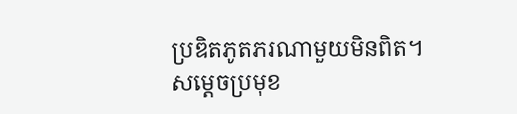ប្រឌិតភូតភរណាមួយមិនពិត។
សម្តេចប្រមុខ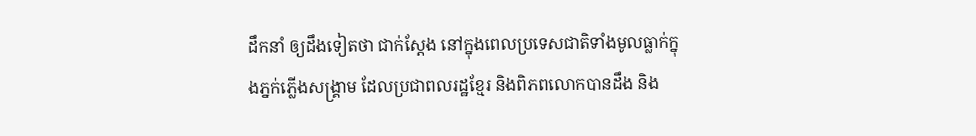ដឹកនាំ ឲ្យដឹងទៀតថា ជាក់ស្តែង នៅក្នុងពេលប្រទេសជាតិទាំងមូលធ្លាក់ក្នុងភ្នក់ភ្លើងសង្គ្រាម ដែលប្រជាពលរដ្ឋខ្មែរ និងពិភពលោកបានដឹង និង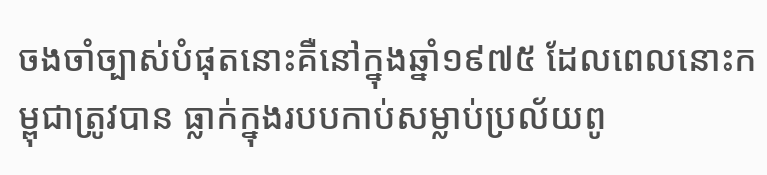ចងចាំច្បាស់បំផុតនោះគឺនៅក្នុងឆ្នាំ១៩៧៥ ដែលពេលនោះកម្ពុជាត្រូវបាន ធ្លាក់ក្នុងរបបកាប់សម្លាប់ប្រល័យពូ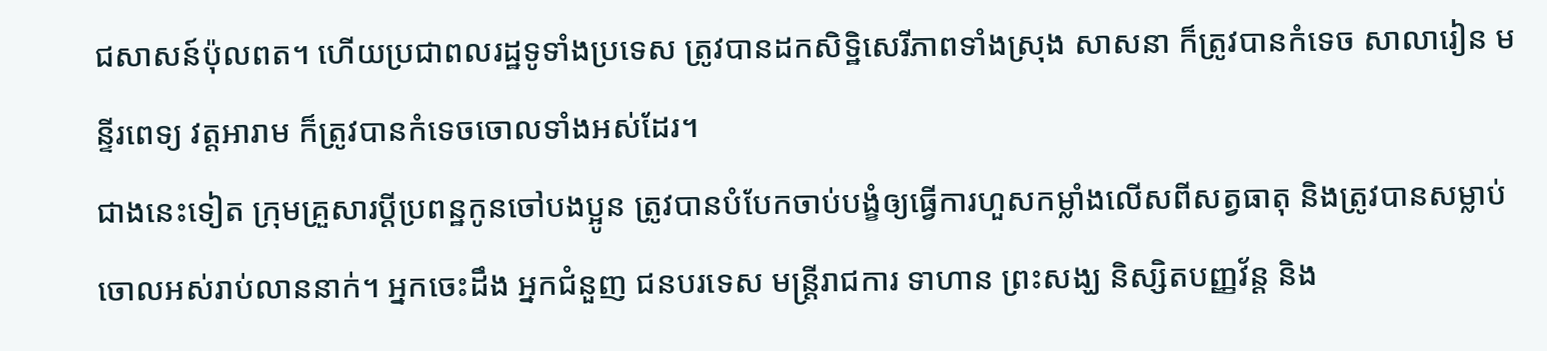ជសាសន៍ប៉ុលពត។ ហើយប្រជាពលរដ្ឋទូទាំងប្រទេស ត្រូវបានដកសិទ្ឋិសេរីភាពទាំងស្រុង សាសនា ក៏ត្រូវបានកំទេច សាលារៀន មន្ទីរពេទ្យ វត្តអារាម ក៏ត្រូវបានកំទេចចោលទាំងអស់ដែរ។
ជាងនេះទៀត ក្រុមគ្រួសារប្តីប្រពន្ឋកូនចៅបងប្អូន ត្រូវបានបំបែកចាប់បង្ខំឲ្យធ្វើការហួសកម្លាំងលើសពីសត្វធាតុ និងត្រូវបានសម្លាប់ចោលអស់រាប់លាននាក់។ អ្នកចេះដឹង អ្នកជំនួញ ជនបរទេស មន្ត្រីរាជការ ទាហាន ព្រះសង្ឃ និស្សិតបញ្ញវ័ន្ត និង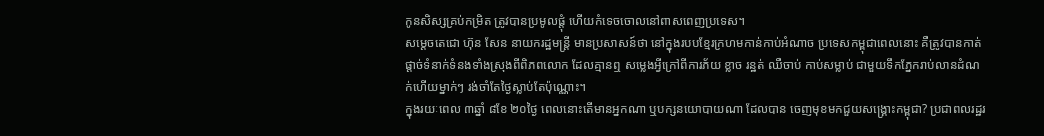កូនសិស្សគ្រប់កម្រិត ត្រូវបានប្រមូលផ្តុំ ហើយកំទេចចោលនៅពាសពេញប្រទេស។
សម្តេចតេជោ ហ៊ុន សែន នាយករដ្ឋមន្ត្រី មានប្រសាសន៍ថា នៅក្នុងរបបខ្មែរក្រហមកាន់កាប់អំណាច ប្រទេសកម្ពុជាពេលនោះ គឺត្រូវបានកាត់ផ្តាច់ទំនាក់ទំនងទាំងស្រុងពីពិភពលោក ដែលគ្មានឮ សម្លេងអ្វីក្រៅពីការភ័យ ខ្លាច រន្ឋត់ ឈឺចាប់ កាប់សម្លាប់ ជាមួយទឹកភ្នែករាប់លានដំណក់ហើយម្នាក់ៗ រង់ចាំតែថ្ងៃស្លាប់តែប៉ុណ្ណោះ។
ក្នុងរយៈពេល ៣ឆ្នាំ ៨ខែ ២០ថ្ងៃ ពេលនោះតើមានអ្នកណា ឬបក្សនយោបាយណា ដែលបាន ចេញមុខមកជួយសង្គ្រោះកម្ពុជា? ប្រជាពលរដ្ឋរ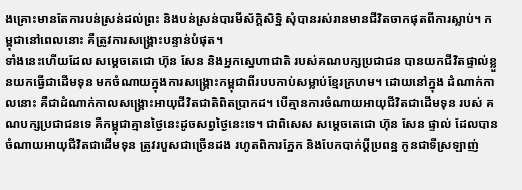ងគ្រោះមានតែការបន់ស្រន់ដល់ព្រះ និងបន់ស្រន់បារមីស័ក្តិសិទ្ឋិ សុំបានរស់រានមានជីវិតចាកផុតពីការស្លាប់។ កម្ពុជានៅពេលនោះ គឺត្រូវការសង្គ្រោះបន្ទាន់បំផុត។
ទាំងនេះហើយដែល សម្តេចតេជោ ហ៊ុន សែន និងអ្នកស្នេហាជាតិ របស់គណបក្សប្រជាជន បានយកជីវិតផ្ទាល់ខ្លួនយកធ្វើជាដើមទុន មកចំណាយក្នុងការសង្គ្រោះកម្ពុជាពីរបបកាប់សម្លាប់ខ្មែរក្រហម។ ដោយនៅក្នុង ដំណាក់កាលនោះ គឺជាដំណាក់កាលសង្គ្រោះអាយុជីវិតជាតិពិតប្រាកដ។ បើគ្មានការចំណាយអាយុជីវិតជាដើមទុន របស់ គណបក្សប្រជាជនទេ គឺកម្ពុជាគ្មានថ្ងៃនេះដូចសព្វថ្ងៃនេះទេ។ ជាពិសេស សម្តេចតេជោ ហ៊ុន សែន ផ្ទាល់ ដែលបានចំណាយអាយុជីវិតជាដើមទុន ត្រូវរបួសជាច្រើនដង រហូតពិការភ្នែក និងបែកបាក់ប្តីប្រពន្ឋ កូនជាទីស្រឡាញ់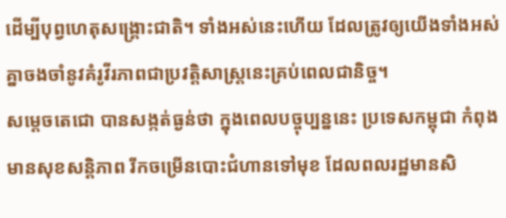ដើម្បីបុព្វហេតុសង្គ្រោះជាតិ។ ទាំងអស់នេះហើយ ដែលត្រូវឲ្យយើងទាំងអស់គ្នាចងចាំនូវគំរូវីរភាពជាប្រវត្តិសាស្ត្រនេះគ្រប់ពេលជានិច្ច។
សម្តេចតេជោ បានសង្កត់ធ្ងន់ថា ក្នុងពេលបច្ចុប្បន្ននេះ ប្រទេសកម្ពុជា កំពុងមានសុខសន្តិភាព រីកចម្រើនបោះជំហានទៅមុខ ដែលពលរដ្ឋមានសិ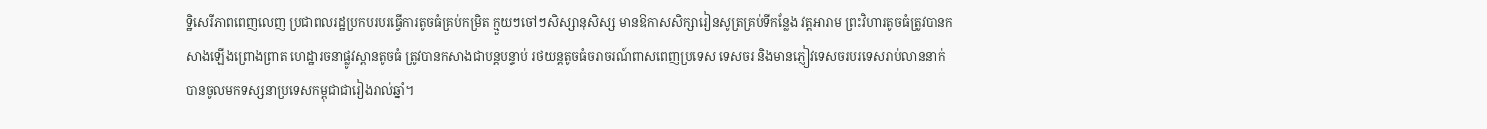ទ្ឋិសេរីភាពពេញលេញ ប្រជាពលរដ្ឋប្រកបរបរធ្វើការតូចធំគ្រប់កម្រិត ក្មួយៗចៅៗសិស្សានុសិស្ស មានឱកាសសិក្សារៀនសូត្រគ្រប់ទីកន្លែង វត្តអារាម ព្រះវិហារតូចធំត្រូវបានកសាងឡើងព្រោងព្រាត ហេដ្ឋារចនាផ្លូវស្ពានតូចធំ ត្រូវបានកសាងជាបន្តបន្ទាប់ រថយន្តតូចធំចរាចរណ៍ពាសពេញប្រទេស ទេសចរ និងមានភ្ញៀវទេសចរបរទេសរាប់លាននាក់ បានចូលមកទស្សនាប្រទេសកម្ពុជាជារៀងរាល់ឆ្នាំ។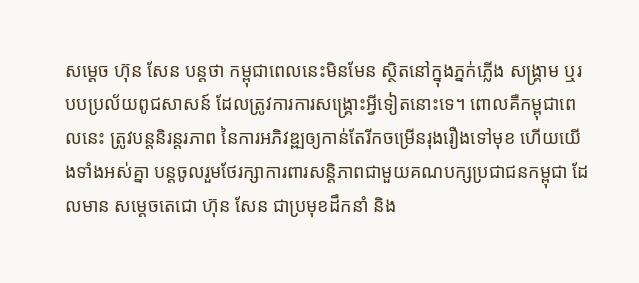សម្តេច ហ៊ុន សែន បន្តថា កម្ពុជាពេលនេះមិនមែន ស្ថិតនៅក្នុងភ្នក់ភ្លើង សង្គ្រាម ឬរបបប្រល័យពូជសាសន៍ ដែលត្រូវការការសង្គ្រោះអ្វីទៀតនោះទេ។ ពោលគឺកម្ពុជាពេលនេះ ត្រូវបន្តនិរន្តរភាព នៃការអភិវឌ្ឍឲ្យកាន់តែរីកចម្រើនរុងរឿងទៅមុខ ហើយយើងទាំងអស់គ្នា បន្តចូលរួមថែរក្សាការពារសន្តិភាពជាមួយគណបក្សប្រជាជនកម្ពុជា ដែលមាន សម្តេចតេជោ ហ៊ុន សែន ជាប្រមុខដឹកនាំ និង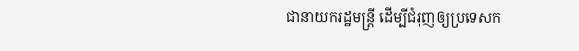ជានាយករដ្ឋមន្ត្រី ដើម្បីជំរុញឲ្យប្រទេសក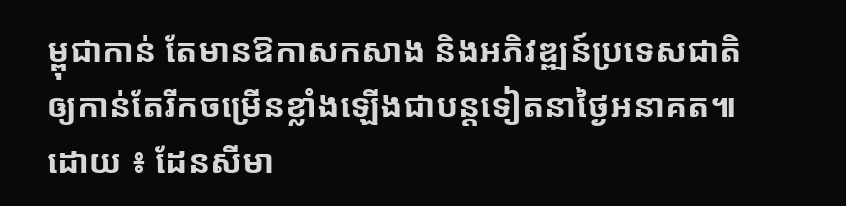ម្ពុជាកាន់ តែមានឱកាសកសាង និងអភិវឌ្ឍន៍ប្រទេសជាតិឲ្យកាន់តែរីកចម្រើនខ្លាំងឡើងជាបន្តទៀតនាថ្ងៃអនាគត៕ ដោយ ៖ ដែនសីមា